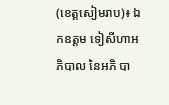(ខេត្តសៀមរាប)៖ ឯកឧត្តម ទៀសីហាអភិបាល នៃអភិ បា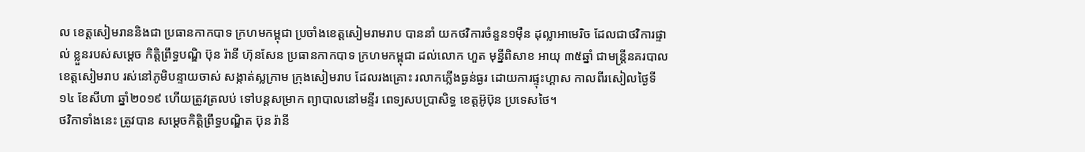ល ខេត្តសៀមរាននិងជា ប្រធានកាកបាទ ក្រហមកម្ពុជា ប្រចាំងខេត្តសៀមរាមរាប បាននាំ យកថវិការចំនួន១ម៉ឺន ដុល្លាអាមេរិច ដែលជាថវិការផ្ទាល់ ខ្លួនរបស់សម្តេច កិត្តិព្រឹទ្ធបណ្ឌិ ប៊ុន រ៉ានី ហ៊ុនសែន ប្រធានកាកបាទ ក្រហមកម្ពុជា ដល់លោក ហួត មុន្នីពិសាខ អាយុ ៣៥ឆ្នាំ ជាមន្ត្រីនគរបាល ខេត្តសៀមរាប រស់នៅភូមិបន្ទាយចាស់ សង្កាត់ស្លក្រាម ក្រុងសៀមរាប ដែលរងគ្រោះ រលាកភ្លើងធ្ងន់ធ្ងរ ដោយការផ្ទុះហ្គាស កាលពីរសៀលថ្ងៃទី ១៤ ខែសីហា ឆ្នាំ២០១៩ ហើយត្រូវត្រលប់ ទៅបន្តសម្រាក ព្យាបាលនៅមន្ទីរ ពេទ្យសបប្រាសិទ្ធ ខេត្តអ៊ូប៊ុន ប្រទេសថៃ។
ថវិកាទាំងនេះ ត្រូវបាន សម្តេចកិត្តិព្រឹទ្ធបណ្ឌិត ប៊ុន រ៉ានី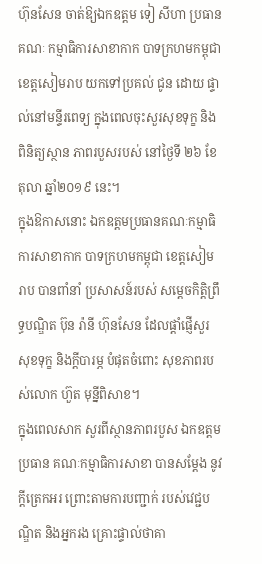ហ៊ុនសែន ចាត់ឱ្យឯកឧត្តម ទៀ សីហា ប្រធានគណៈ កម្មាធិការសាខាកាក បាទក្រហមកម្ពុជា ខេត្តសៀមរាប យកទៅប្រគល់ ជូន ដោយ ផ្ទាល់នៅមន្ទីរពេទ្យ ក្នុងពេលចុះសួរសុខទុក្ខ និងពិនិត្យស្ថាន ភាពរបួសរបស់ នៅថ្ងៃទី ២៦ ខែតុលា ឆ្នាំ២០១៩ នេះ។
ក្នុងឱកាសនោះ ឯកឧត្តមប្រធានគណៈកម្មាធិការសាខាកាក បាទក្រហមកម្ពុជា ខេត្តសៀមរាប បានពាំនាំ ប្រសាសន៍របស់ សម្តេចកិត្តិព្រឹទ្ធបណ្ឌិត ប៊ុន រ៉ានី ហ៊ុនសែន ដែលផ្ដាំផ្ញើសួរ សុខទុក្ខ និងក្ដីបារម្ភ បំផុតចំពោះ សុខភាពរបស់លោក ហ៊ួត មុន្នីពិសាខ។
ក្នុងពេលសាក សួរពីស្ថានភាពរបួស ឯកឧត្តមប្រធាន គណៈកម្មាធិការសាខា បានសម្តែង នូវក្តីត្រេកអរ ព្រោះតាមការបញ្ជាក់ របស់វេជ្ជបណ្ឌិត និងអ្នករង គ្រោះផ្ទាល់ថាគា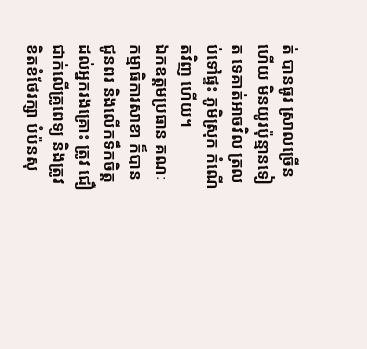ត់ បានធូរ ស្រាលច្រើនហើយ មិនយូរប៉ុន្មានទៀត ទេគាត់អាចវិល ត្រលប់ទៅផ្ទះ ភូមិស្រុក កំណើតវិញ ហើយ។
ឯកឧត្តមប្រធាន គណៈកម្មាធិការសាខា ក៏បានជូនពរ និងលើកទឹកចិត្ត ដល់អ្នករងគ្រោះ ត្រូវ ជឿ ជាក់លើគ្រូពេទ្យ និងត្រូវខិតខំថែរក្សា បំប៉នសុ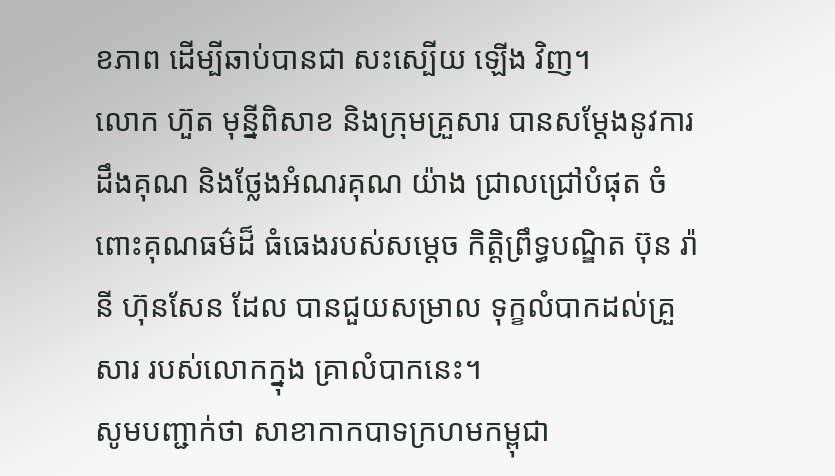ខភាព ដើម្បីឆាប់បានជា សះស្បើយ ឡើង វិញ។
លោក ហ៊ួត មុន្នីពិសាខ និងក្រុមគ្រួសារ បានសម្តែងនូវការដឹងគុណ និងថ្លែងអំណរគុណ យ៉ាង ជ្រាលជ្រៅបំផុត ចំពោះគុណធម៌ដ៏ ធំធេងរបស់សម្តេច កិត្តិព្រឹទ្ធបណ្ឌិត ប៊ុន រ៉ានី ហ៊ុនសែន ដែល បានជួយសម្រាល ទុក្ខលំបាកដល់គ្រួសារ របស់លោកក្នុង គ្រាលំបាកនេះ។
សូមបញ្ជាក់ថា សាខាកាកបាទក្រហមកម្ពុជា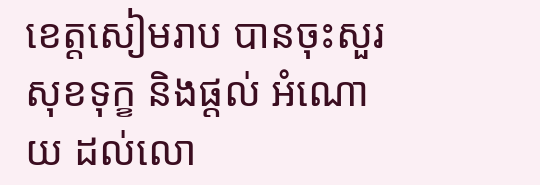ខេត្តសៀមរាប បានចុះសួរសុខទុក្ខ និងផ្តល់ អំណោយ ដល់លោ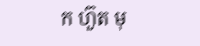ក ហ៊ួត មុ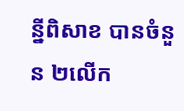ន្នីពិសាខ បានចំនួន ២លើក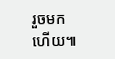រួចមកហើយ៕